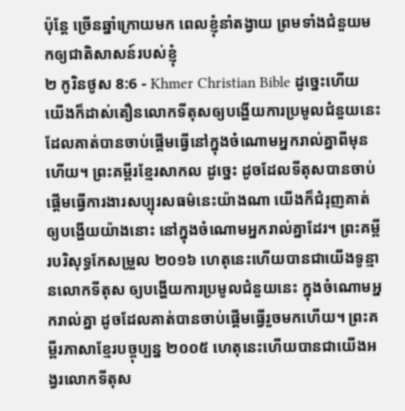ប៉ុន្តែ ច្រើនឆ្នាំក្រោយមក ពេលខ្ញុំនាំតង្វាយ ព្រមទាំងជំនួយមកឲ្យជាតិសាសន៍របស់ខ្ញុំ
២ កូរិនថូស 8:6 - Khmer Christian Bible ដូច្នេះហើយ យើងក៏ដាស់តឿនលោកទីតុសឲ្យបង្ហើយការប្រមូលជំនួយនេះ ដែលគាត់បានចាប់ផ្ដើមធ្វើនៅក្នុងចំណោមអ្នករាល់គ្នាពីមុនហើយ។ ព្រះគម្ពីរខ្មែរសាកល ដូច្នេះ ដូចដែលទីតុសបានចាប់ផ្ដើមធ្វើការងារសប្បុរសធម៌នេះយ៉ាងណា យើងក៏ជំរុញគាត់ឲ្យបង្ហើយយ៉ាងនោះ នៅក្នុងចំណោមអ្នករាល់គ្នាដែរ។ ព្រះគម្ពីរបរិសុទ្ធកែសម្រួល ២០១៦ ហេតុនេះហើយបានជាយើងទូន្មានលោកទីតុស ឲ្យបង្ហើយការប្រមូលជំនួយនេះ ក្នុងចំណោមអ្នករាល់គ្នា ដូចដែលគាត់បានចាប់ផ្តើមធ្វើរួចមកហើយ។ ព្រះគម្ពីរភាសាខ្មែរបច្ចុប្បន្ន ២០០៥ ហេតុនេះហើយបានជាយើងអង្វរលោកទីតុស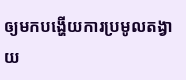ឲ្យមកបង្ហើយការប្រមូលតង្វាយ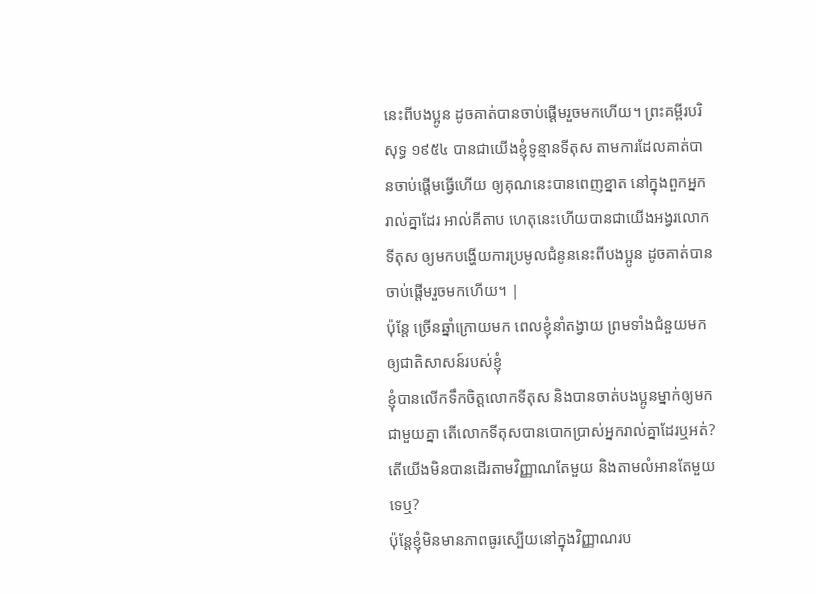នេះពីបងប្អូន ដូចគាត់បានចាប់ផ្ដើមរួចមកហើយ។ ព្រះគម្ពីរបរិសុទ្ធ ១៩៥៤ បានជាយើងខ្ញុំទូន្មានទីតុស តាមការដែលគាត់បានចាប់ផ្តើមធ្វើហើយ ឲ្យគុណនេះបានពេញខ្នាត នៅក្នុងពួកអ្នករាល់គ្នាដែរ អាល់គីតាប ហេតុនេះហើយបានជាយើងអង្វរលោកទីតុស ឲ្យមកបង្ហើយការប្រមូលជំនូននេះពីបងប្អូន ដូចគាត់បានចាប់ផ្ដើមរួចមកហើយ។ |
ប៉ុន្តែ ច្រើនឆ្នាំក្រោយមក ពេលខ្ញុំនាំតង្វាយ ព្រមទាំងជំនួយមកឲ្យជាតិសាសន៍របស់ខ្ញុំ
ខ្ញុំបានលើកទឹកចិត្ដលោកទីតុស និងបានចាត់បងប្អូនម្នាក់ឲ្យមកជាមួយគ្នា តើលោកទីតុសបានបោកប្រាស់អ្នករាល់គ្នាដែរឬអត់? តើយើងមិនបានដើរតាមវិញ្ញាណតែមួយ និងតាមលំអានតែមួយទេឬ?
ប៉ុន្ដែខ្ញុំមិនមានភាពធូរស្បើយនៅក្នុងវិញ្ញាណរប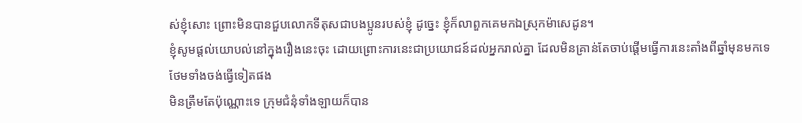ស់ខ្ញុំសោះ ព្រោះមិនបានជួបលោកទីតុសជាបងប្អូនរបស់ខ្ញុំ ដូច្នេះ ខ្ញុំក៏លាពួកគេមកឯស្រុកម៉ាសេដូន។
ខ្ញុំសូមផ្ដល់យោបល់នៅក្នុងរឿងនេះចុះ ដោយព្រោះការនេះជាប្រយោជន៍ដល់អ្នករាល់គ្នា ដែលមិនគ្រាន់តែចាប់ផ្ដើមធ្វើការនេះតាំងពីឆ្នាំមុនមកទេ ថែមទាំងចង់ធ្វើទៀតផង
មិនត្រឹមតែប៉ុណ្ណោះទេ ក្រុមជំនុំទាំងឡាយក៏បាន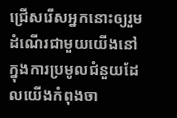ជ្រើសរើសអ្នកនោះឲ្យរួមដំណើរជាមួយយើងនៅក្នុងការប្រមូលជំនួយដែលយើងកំពុងចា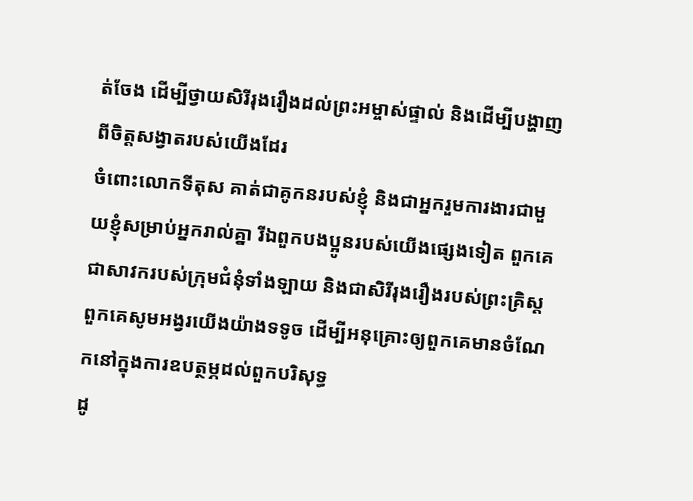ត់ចែង ដើម្បីថ្វាយសិរីរុងរឿងដល់ព្រះអម្ចាស់ផ្ទាល់ និងដើម្បីបង្ហាញពីចិត្ដសង្វាតរបស់យើងដែរ
ចំពោះលោកទីតុស គាត់ជាគូកនរបស់ខ្ញុំ និងជាអ្នករួមការងារជាមួយខ្ញុំសម្រាប់អ្នករាល់គ្នា រីឯពួកបងប្អូនរបស់យើងផ្សេងទៀត ពួកគេជាសាវករបស់ក្រុមជំនុំទាំងឡាយ និងជាសិរីរុងរឿងរបស់ព្រះគ្រិស្ដ
ពួកគេសូមអង្វរយើងយ៉ាងទទូច ដើម្បីអនុគ្រោះឲ្យពួកគេមានចំណែកនៅក្នុងការឧបត្ថម្ភដល់ពួកបរិសុទ្ធ
ដូ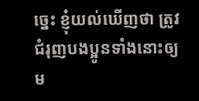ច្នេះ ខ្ញុំយល់ឃើញថា ត្រូវជំរុញបងប្អូនទាំងនោះឲ្យម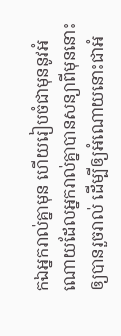កឯអ្នករាល់គ្នាមុន ហើយរៀបចំជាមុននូវអំណោយដែលអ្នករាល់គ្នាបានសន្យាពីមុននោះឲ្យបានរួចរាល់ ដើម្បីឲ្យអំណោយនោះជាអំ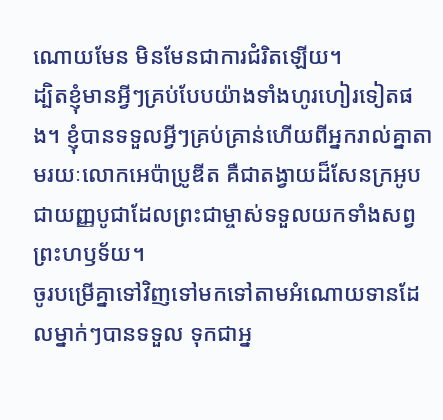ណោយមែន មិនមែនជាការជំរិតឡើយ។
ដ្បិតខ្ញុំមានអ្វីៗគ្រប់បែបយ៉ាងទាំងហូរហៀរទៀតផង។ ខ្ញុំបានទទួលអ្វីៗគ្រប់គ្រាន់ហើយពីអ្នករាល់គ្នាតាមរយៈលោកអេប៉ាប្រូឌីត គឺជាតង្វាយដ៏សែនក្រអូប ជាយញ្ញបូជាដែលព្រះជាម្ចាស់ទទួលយកទាំងសព្វព្រះហឫទ័យ។
ចូរបម្រើគ្នាទៅវិញទៅមកទៅតាមអំណោយទានដែលម្នាក់ៗបានទទួល ទុកជាអ្ន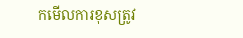កមើលការខុសត្រូវ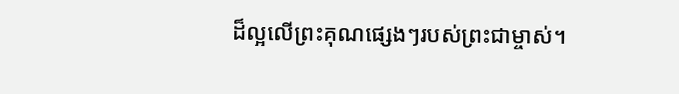ដ៏ល្អលើព្រះគុណផ្សេងៗរបស់ព្រះជាម្ចាស់។